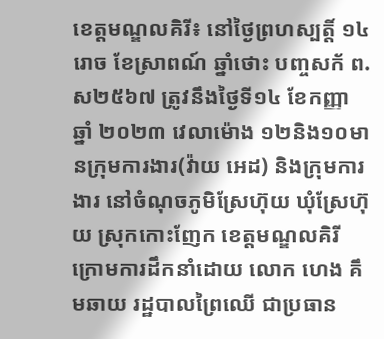ខេត្តមណ្ឌលគិរី៖ នៅថ្ងៃព្រហស្បត្តិ៍ ១៤រោច ខែស្រាពណ៍ ឆ្នាំថោះ បញ្ចសក័ ព.ស២៥៦៧ ត្រូវនឹងថ្ងៃទី១៤ ខែកញ្ញា ឆ្នាំ ២០២៣ វេលាម៉ោង ១២និង១០មានក្រុមការងារ(វ៉ាយ អេដ) និងក្រុមការងារ នៅចំណុចភូមិស្រែហ៊ុយ ឃុំស្រែហ៊ុយ ស្រុកកោះញែក ខេត្តមណ្ឌលគិរី ក្រោមការដឹកនាំដោយ លោក ហេង គឹមឆាយ រដ្ឋបាលព្រៃឈើ ជាប្រធាន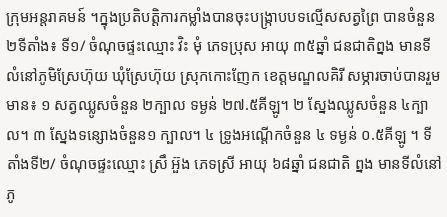ក្រុមអន្តរាគមន៍ ។ក្នុងប្រតិបត្តិការកម្លាំងបានចុះបង្ក្រាបបទល្មើសសត្វព្រៃ បានចំនួន២ទីតាំង៖ ទី១/ ចំណុចផ្ទះឈ្មោះ វិះ មុំ ភេទប្រុស អាយុ ៣៥ឆ្នាំ ជនជាតិព្នង មានទីលំនៅភូមិស្រែហ៊ុយ ឃុំស្រែហ៊ុយ ស្រុកកោះញែក ខេត្តមណ្ឌលគិរី សម្ភារចាប់បានរួមមាន៖ ១ សត្វឈ្លូសចំនួន ២ក្បាល ទម្ងន់ ២៧.៥គីឡូ។ ២ ស្នែងឈ្លូសចំនួន ៤ក្បាល។ ៣ ស្នែងទន្សោងចំនួន១ ក្បាល។ ៤ ទ្រូងអណ្ដើកចំនួន ៤ ទម្ងន់ ០.៥គីឡូ ។ ទីតាំងទី២/ ចំណុចផ្ទះឈ្មោះ ស្រឹ អ៊ួង ភេទស្រី អាយុ ៦៨ឆ្នាំ ជនជាតិ ព្នង មានទីលំនៅភូ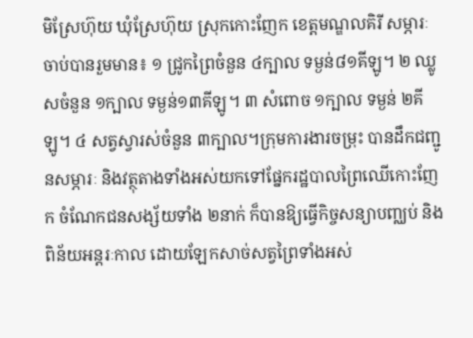មិស្រែហ៊ុយ ឃុំស្រែហ៊ុយ ស្រុកកោះញែក ខេត្តមណ្ឌលគិរី សម្ភារៈចាប់បានរួមមាន៖ ១ ជ្រូកព្រៃចំនួន ៤ក្បាល ទម្ងន់៨១គីឡូ។ ២ ឈ្លូសចំនួន ១ក្បាល ទម្ងន់១៣គីឡូ។ ៣ សំពោច ១ក្បាល ទម្ងន់ ២គីឡូ។ ៤ សត្វស្វារស់ចំនួន ៣ក្បាល។ក្រុមការងារចម្រុះ បានដឹកជញ្ជូនសម្ភារៈ និងវត្ថុតាងទាំងអស់យកទៅផ្នែករដ្ឋបាលព្រៃឈើកោះញែក ចំណែកជនសង្ស័យទាំង ២នាក់ ក៏បានឱ្យធ្វើកិច្ចសន្យាបញ្ឈប់ និងពិន័យអន្តរៈកាល ដោយឡែកសាច់សត្វព្រៃទាំងអស់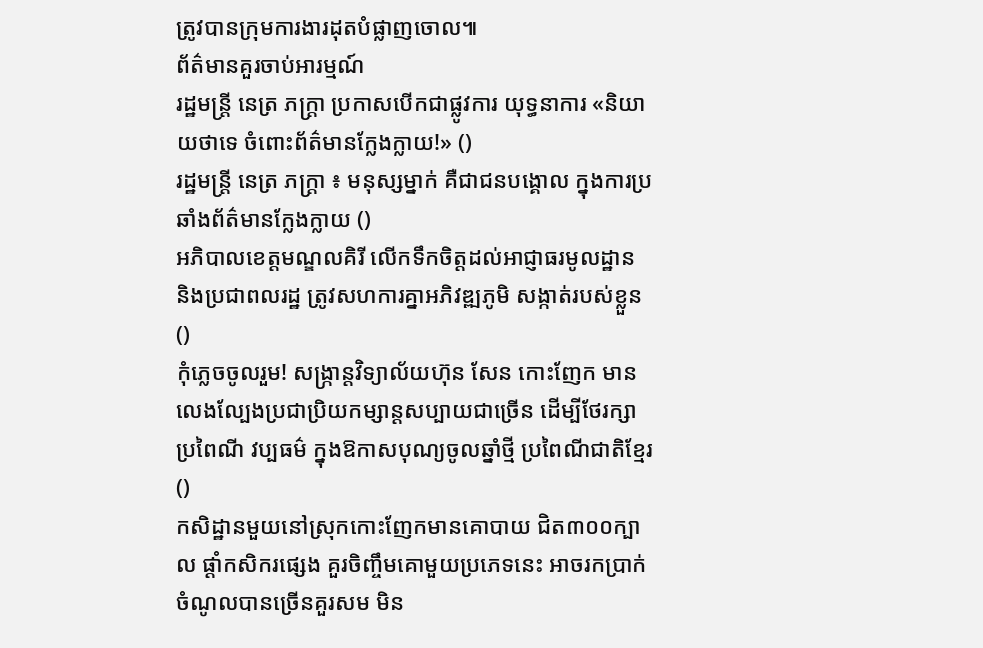ត្រូវបានក្រុមការងារដុតបំផ្លាញចោល៕
ព័ត៌មានគួរចាប់អារម្មណ៍
រដ្ឋមន្ត្រី នេត្រ ភក្ត្រា ប្រកាសបើកជាផ្លូវការ យុទ្ធនាការ «និយាយថាទេ ចំពោះព័ត៌មានក្លែងក្លាយ!» ()
រដ្ឋមន្ត្រី នេត្រ ភក្ត្រា ៖ មនុស្សម្នាក់ គឺជាជនបង្គោល ក្នុងការប្រឆាំងព័ត៌មានក្លែងក្លាយ ()
អភិបាលខេត្តមណ្ឌលគិរី លើកទឹកចិត្តដល់អាជ្ញាធរមូលដ្ឋាន និងប្រជាពលរដ្ឋ ត្រូវសហការគ្នាអភិវឌ្ឍភូមិ សង្កាត់របស់ខ្លួន ()
កុំភ្លេចចូលរួម! សង្ក្រាន្តវិទ្យាល័យហ៊ុន សែន កោះញែក មានលេងល្បែងប្រជាប្រិយកម្សាន្តសប្បាយជាច្រើន ដើម្បីថែរក្សាប្រពៃណី វប្បធម៌ ក្នុងឱកាសបុណ្យចូលឆ្នាំថ្មី ប្រពៃណីជាតិខ្មែរ ()
កសិដ្ឋានមួយនៅស្រុកកោះញែកមានគោបាយ ជិត៣០០ក្បាល ផ្ដាំកសិករផ្សេង គួរចិញ្ចឹមគោមួយប្រភេទនេះ អាចរកប្រាក់ចំណូលបានច្រើនគួរសម មិន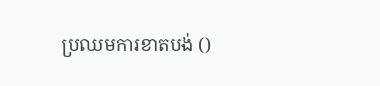ប្រឈមការខាតបង់ ()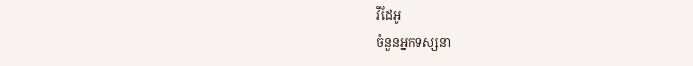វីដែអូ
ចំនួនអ្នកទស្សនា